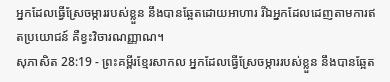អ្នកដែលធ្វើស្រែចម្ការរបស់ខ្លួន នឹងបានឆ្អែតដោយអាហារ រីឯអ្នកដែលដេញតាមការឥតប្រយោជន៍ គឺខ្វះវិចារណញ្ញាណ។
សុភាសិត 28:19 - ព្រះគម្ពីរខ្មែរសាកល អ្នកដែលធ្វើស្រែចម្ការរបស់ខ្លួន នឹងបានឆ្អែត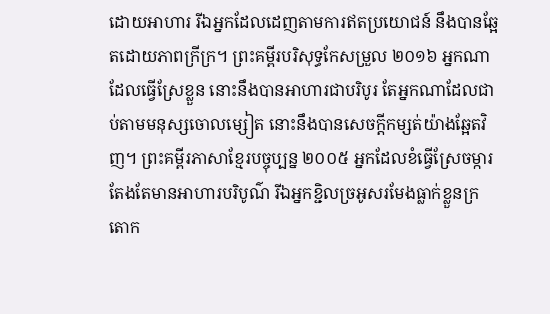ដោយអាហារ រីឯអ្នកដែលដេញតាមការឥតប្រយោជន៍ នឹងបានឆ្អែតដោយភាពក្រីក្រ។ ព្រះគម្ពីរបរិសុទ្ធកែសម្រួល ២០១៦ អ្នកណាដែលធ្វើស្រែខ្លួន នោះនឹងបានអាហារជាបរិបូរ តែអ្នកណាដែលជាប់តាមមនុស្សចោលម្សៀត នោះនឹងបានសេចក្ដីកម្សត់យ៉ាងឆ្អែតវិញ។ ព្រះគម្ពីរភាសាខ្មែរបច្ចុប្បន្ន ២០០៥ អ្នកដែលខំធ្វើស្រែចម្ការតែងតែមានអាហារបរិបូណ៌ រីឯអ្នកខ្ជិលច្រអូសរមែងធ្លាក់ខ្លួនក្រតោក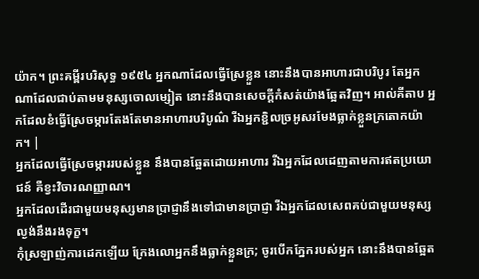យ៉ាក។ ព្រះគម្ពីរបរិសុទ្ធ ១៩៥៤ អ្នកណាដែលធ្វើស្រែខ្លួន នោះនឹងបានអាហារជាបរិបូរ តែអ្នកណាដែលជាប់តាមមនុស្សចោលម្សៀត នោះនឹងបានសេចក្ដីកំសត់យ៉ាងឆ្អែតវិញ។ អាល់គីតាប អ្នកដែលខំធ្វើស្រែចម្ការតែងតែមានអាហារបរិបូណ៌ រីឯអ្នកខ្ជិលច្រអូសរមែងធ្លាក់ខ្លួនក្រតោកយ៉ាក។ |
អ្នកដែលធ្វើស្រែចម្ការរបស់ខ្លួន នឹងបានឆ្អែតដោយអាហារ រីឯអ្នកដែលដេញតាមការឥតប្រយោជន៍ គឺខ្វះវិចារណញ្ញាណ។
អ្នកដែលដើរជាមួយមនុស្សមានប្រាជ្ញានឹងទៅជាមានប្រាជ្ញា រីឯអ្នកដែលសេពគប់ជាមួយមនុស្សល្ងង់នឹងរងទុក្ខ។
កុំស្រឡាញ់ការដេកឡើយ ក្រែងលោអ្នកនឹងធ្លាក់ខ្លួនក្រ; ចូរបើកភ្នែករបស់អ្នក នោះនឹងបានឆ្អែត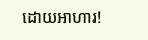ដោយអាហារ!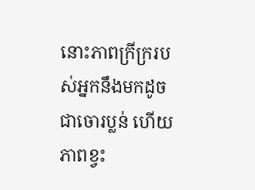នោះភាពក្រីក្ររបស់អ្នកនឹងមកដូចជាចោរប្លន់ ហើយភាពខ្វះ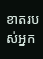ខាតរបស់អ្នក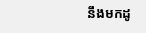នឹងមកដូ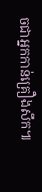ចជាអ្នកកាន់គ្រឿងសឹក៕